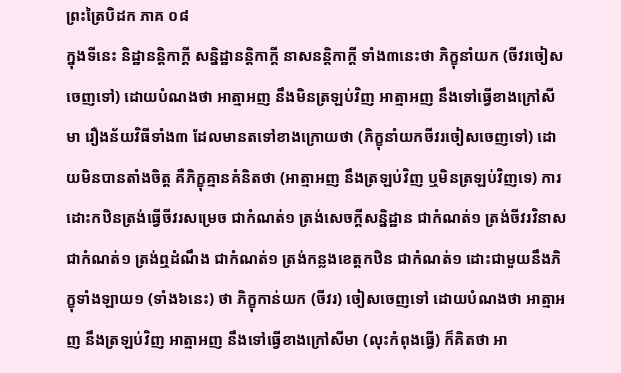ព្រះត្រៃបិដក ភាគ ០៨
ក្នុងទីនេះ និដ្ឋានន្តិកាក្តី សន្និដ្ឋានន្តិកាក្តី នាសនន្តិកាក្តី ទាំង៣នេះថា ភិក្ខុនាំយក (ចីវរចៀសចេញទៅ) ដោយបំណងថា អាត្មាអញ នឹងមិនត្រឡប់វិញ អាត្មាអញ នឹងទៅធ្វើខាងក្រៅសីមា រឿងន័យវិធីទាំង៣ ដែលមានតទៅខាងក្រោយថា (ភិក្ខុនាំយកចីវរចៀសចេញទៅ) ដោយមិនបានតាំងចិត្ត គឺភិក្ខុគ្មានគំនិតថា (អាត្មាអញ នឹងត្រឡប់វិញ ឬមិនត្រឡប់វិញទេ) ការដោះកឋិនត្រង់ធ្វើចីវរសម្រេច ជាកំណត់១ ត្រង់សេចក្តីសន្និដ្ឋាន ជាកំណត់១ ត្រង់ចីវរវិនាស ជាកំណត់១ ត្រង់ឮដំណឹង ជាកំណត់១ ត្រង់កន្លងខេត្តកឋិន ជាកំណត់១ ដោះជាមួយនឹងភិក្ខុទាំងឡាយ១ (ទាំង៦នេះ) ថា ភិក្ខុកាន់យក (ចីវរ) ចៀសចេញទៅ ដោយបំណងថា អាត្មាអញ នឹងត្រឡប់វិញ អាត្មាអញ នឹងទៅធ្វើខាងក្រៅសីមា (លុះកំពុងធ្វើ) ក៏គិតថា អា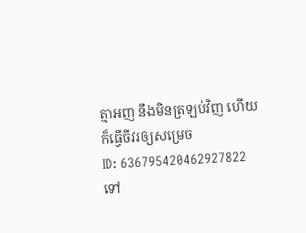ត្មាអញ នឹងមិនត្រឡប់វិញ ហើយក៏ធ្វើចីវរឲ្យសម្រេច
ID: 636795420462927822
ទៅ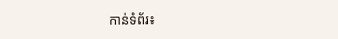កាន់ទំព័រ៖